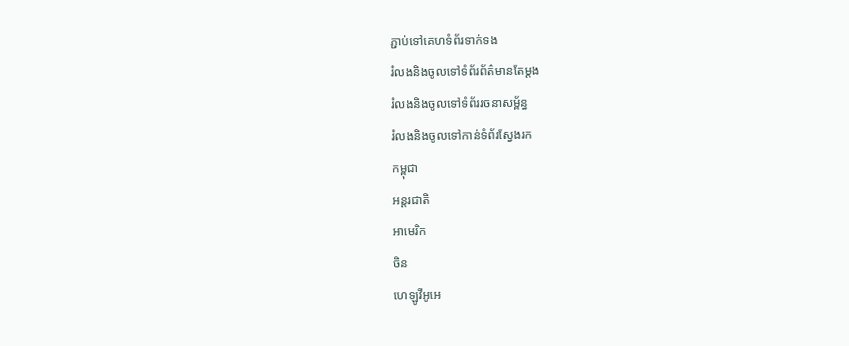ភ្ជាប់ទៅគេហទំព័រទាក់ទង
រំលងនិងចូលទៅទំព័រព័ត៌មានតែម្តង
រំលងនិងចូលទៅទំព័ររចនាសម្ព័ន្ធ
រំលងនិងចូលទៅកាន់ទំព័រស្វែងរក
កម្ពុជា
អន្តរជាតិ
អាមេរិក
ចិន
ហេឡូវីអូអេ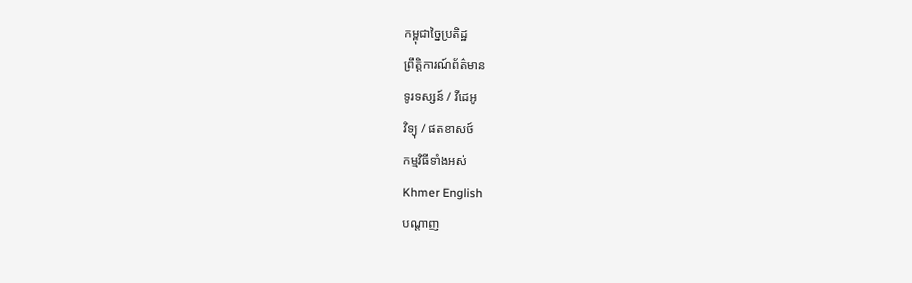កម្ពុជាច្នៃប្រតិដ្ឋ
ព្រឹត្តិការណ៍ព័ត៌មាន
ទូរទស្សន៍ / វីដេអូ
វិទ្យុ / ផតខាសថ៍
កម្មវិធីទាំងអស់
Khmer English
បណ្តាញ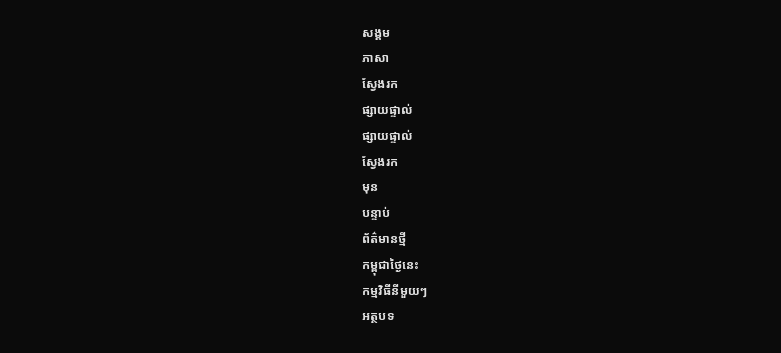សង្គម
ភាសា
ស្វែងរក
ផ្សាយផ្ទាល់
ផ្សាយផ្ទាល់
ស្វែងរក
មុន
បន្ទាប់
ព័ត៌មានថ្មី
កម្ពុជាថ្ងៃនេះ
កម្មវិធីនីមួយៗ
អត្ថបទ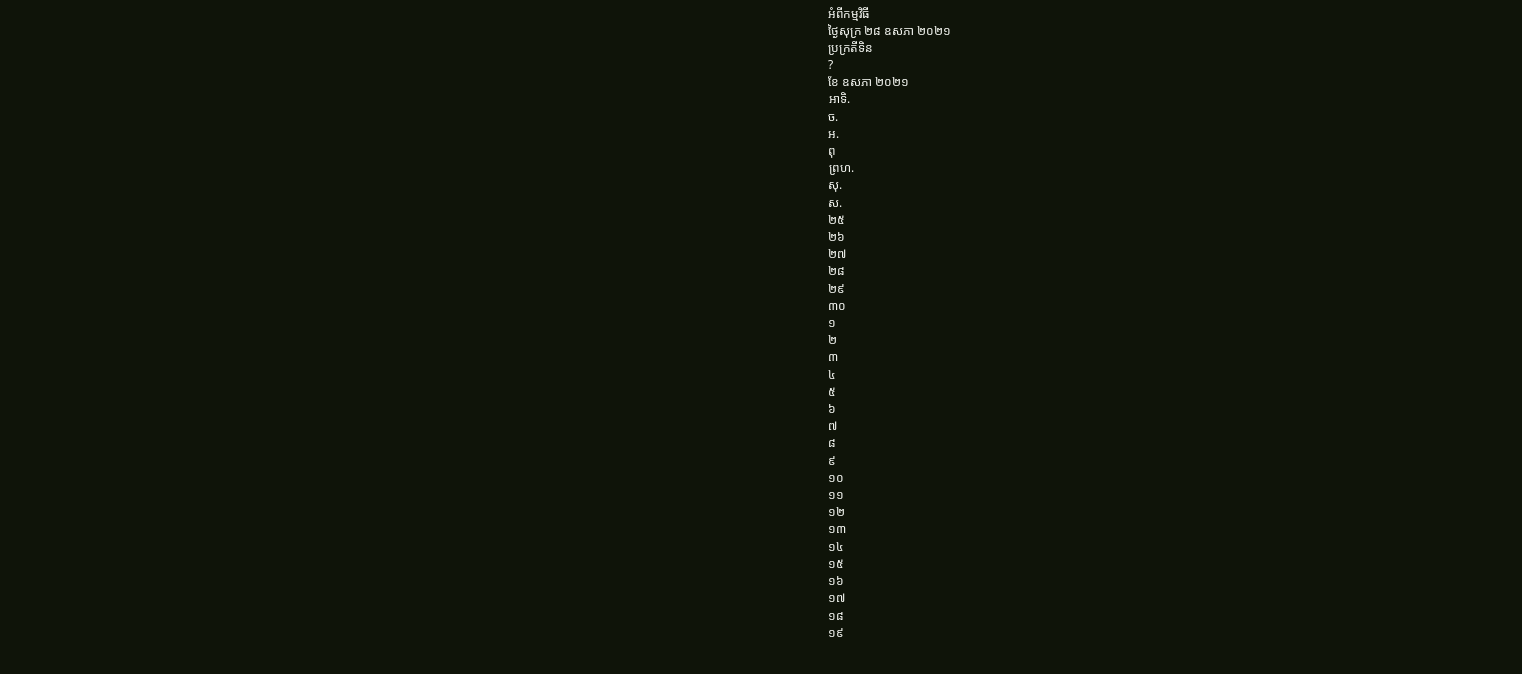អំពីកម្មវិធី
ថ្ងៃសុក្រ ២៨ ឧសភា ២០២១
ប្រក្រតីទិន
?
ខែ ឧសភា ២០២១
អាទិ.
ច.
អ.
ពុ
ព្រហ.
សុ.
ស.
២៥
២៦
២៧
២៨
២៩
៣០
១
២
៣
៤
៥
៦
៧
៨
៩
១០
១១
១២
១៣
១៤
១៥
១៦
១៧
១៨
១៩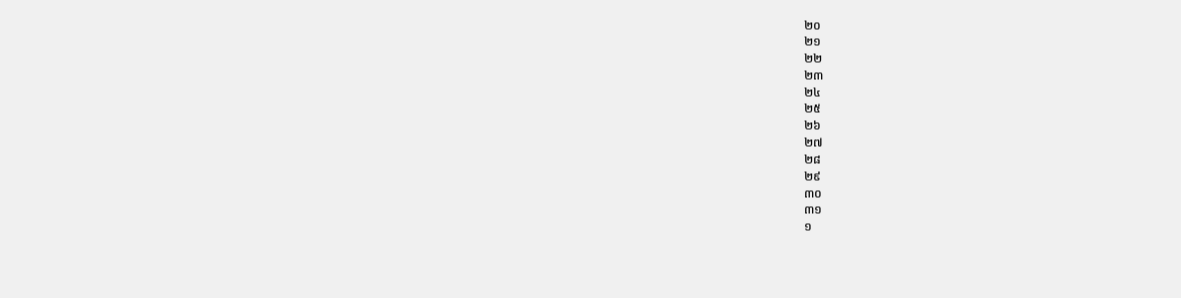២០
២១
២២
២៣
២៤
២៥
២៦
២៧
២៨
២៩
៣០
៣១
១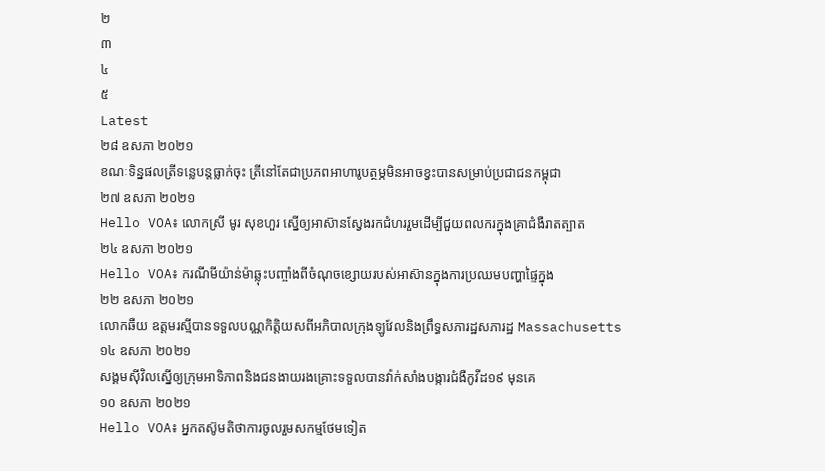២
៣
៤
៥
Latest
២៨ ឧសភា ២០២១
ខណៈទិន្នផលត្រីទន្លេបន្តធ្លាក់ចុះ ត្រីនៅតែជាប្រភពអាហារូបត្ថម្ភមិនអាចខ្វះបានសម្រាប់ប្រជាជនកម្ពុជា
២៧ ឧសភា ២០២១
Hello VOA៖ លោកស្រី មូរ សុខហួរ ស្នើឲ្យអាស៊ានស្វែងរកជំហររួមដើម្បីជួយពលករក្នុងគ្រាជំងឺរាតត្បាត
២៤ ឧសភា ២០២១
Hello VOA៖ ករណីមីយ៉ាន់ម៉ាឆ្លុះបញ្ចាំងពីចំណុចខ្សោយរបស់អាស៊ានក្នុងការប្រឈមបញ្ហាផ្ទៃក្នុង
២២ ឧសភា ២០២១
លោកឆឺយ ឧត្តមរស្មីបានទទួលបណ្ណកិត្តិយសពីអភិបាលក្រុងឡូវែលនិងព្រឹទ្ធសភារដ្ឋសភារដ្ឋ Massachusetts
១៤ ឧសភា ២០២១
សង្គមស៊ីវិលស្នើឲ្យក្រុមអាទិភាពនិងជនងាយរងគ្រោះទទួលបានវ៉ាក់សាំងបង្ការជំងឺកូវីដ១៩ មុនគេ
១០ ឧសភា ២០២១
Hello VOA៖ អ្នកតស៊ូមតិថាការចូលរួមសកម្មថែមទៀត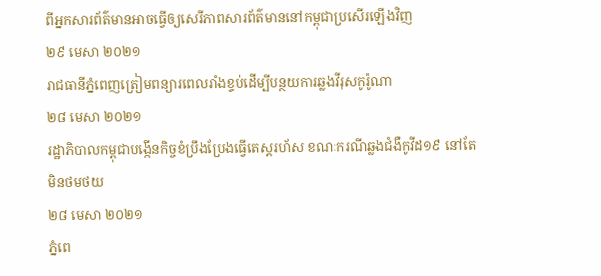ពីអ្នកសារព័ត៌មានអាចធ្វើឲ្យសេរីភាពសារព័ត៌មាននៅកម្ពុជាប្រសើរឡើងវិញ
២៩ មេសា ២០២១
រាជធានីភ្នំពេញត្រៀមពន្យារពេលរាំងខ្ទប់ដើម្បីបន្ថយការឆ្លងវីរុសកូរ៉ូណា
២៨ មេសា ២០២១
រដ្ឋាភិបាលកម្ពុជាបង្កើនកិច្ចខំប្រឹងប្រែងធ្វើតេស្តរហ័ស ខណៈករណីឆ្លងជំងឺកូវីដ១៩ នៅតែមិនថមថយ
២៨ មេសា ២០២១
ភ្នំពេ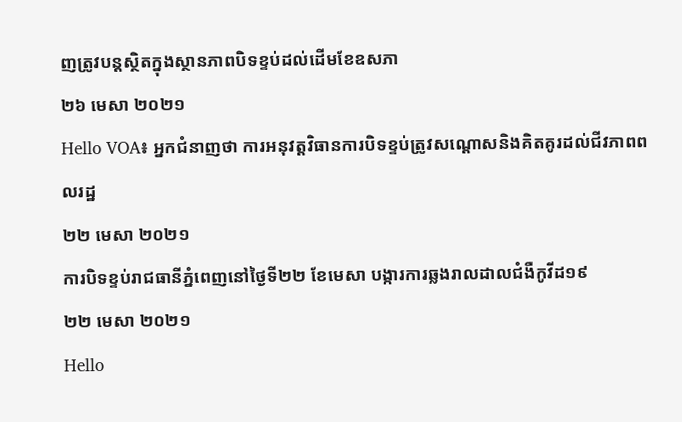ញត្រូវបន្តស្ថិតក្នុងស្ថានភាពបិទខ្ទប់ដល់ដើមខែឧសភា
២៦ មេសា ២០២១
Hello VOA៖ អ្នកជំនាញថា ការអនុវត្តវិធានការបិទខ្ទប់ត្រូវសណ្តោសនិងគិតគូរដល់ជីវភាពពលរដ្ឋ
២២ មេសា ២០២១
ការបិទខ្ទប់រាជធានីភ្នំពេញនៅថ្ងៃទី២២ ខែមេសា បង្ការការឆ្លងរាលដាលជំងឺកូវីដ១៩
២២ មេសា ២០២១
Hello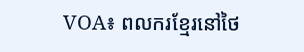VOA៖ ពលករខ្មែរនៅថៃ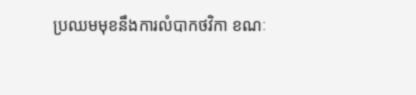ប្រឈមមុខនឹងការលំបាកថវិកា ខណៈ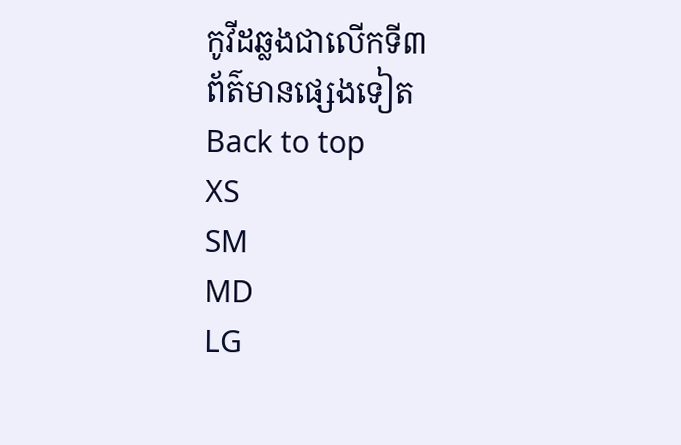កូវីដឆ្លងជាលើកទី៣
ព័ត៌មានផ្សេងទៀត
Back to top
XS
SM
MD
LG